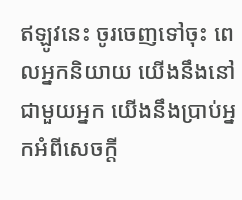ឥឡូវនេះ ចូរចេញទៅចុះ ពេលអ្នកនិយាយ យើងនឹងនៅជាមួយអ្នក យើងនឹងប្រាប់អ្នកអំពីសេចក្ដី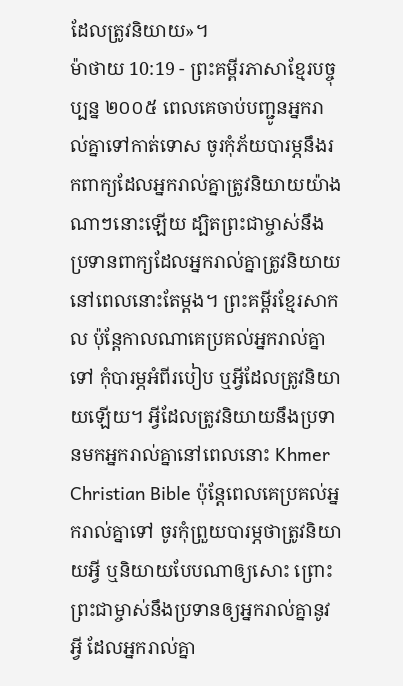ដែលត្រូវនិយាយ»។
ម៉ាថាយ 10:19 - ព្រះគម្ពីរភាសាខ្មែរបច្ចុប្បន្ន ២០០៥ ពេលគេចាប់បញ្ជូនអ្នករាល់គ្នាទៅកាត់ទោស ចូរកុំភ័យបារម្ភនឹងរកពាក្យដែលអ្នករាល់គ្នាត្រូវនិយាយយ៉ាងណាៗនោះឡើយ ដ្បិតព្រះជាម្ចាស់នឹងប្រទានពាក្យដែលអ្នករាល់គ្នាត្រូវនិយាយ នៅពេលនោះតែម្ដង។ ព្រះគម្ពីរខ្មែរសាកល ប៉ុន្តែកាលណាគេប្រគល់អ្នករាល់គ្នាទៅ កុំបារម្ភអំពីរបៀប ឬអ្វីដែលត្រូវនិយាយឡើយ។ អ្វីដែលត្រូវនិយាយនឹងប្រទានមកអ្នករាល់គ្នានៅពេលនោះ Khmer Christian Bible ប៉ុន្ដែពេលគេប្រគល់អ្នករាល់គ្នាទៅ ចូរកុំព្រួយបារម្ភថាត្រូវនិយាយអ្វី ឬនិយាយបែបណាឲ្យសោះ ព្រោះព្រះជាម្ចាស់នឹងប្រទានឲ្យអ្នករាល់គ្នានូវអ្វី ដែលអ្នករាល់គ្នា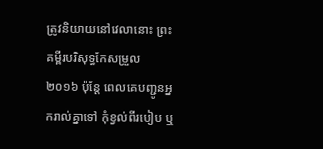ត្រូវនិយាយនៅវេលានោះ ព្រះគម្ពីរបរិសុទ្ធកែសម្រួល ២០១៦ ប៉ុន្តែ ពេលគេបញ្ជូនអ្នករាល់គ្នាទៅ កុំខ្វល់ពីរបៀប ឬ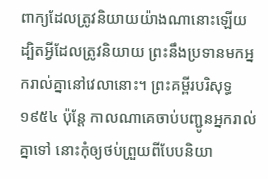ពាក្យដែលត្រូវនិយាយយ៉ាងណានោះឡើយ ដ្បិតអ្វីដែលត្រូវនិយាយ ព្រះនឹងប្រទានមកអ្នករាល់គ្នានៅវេលានោះ។ ព្រះគម្ពីរបរិសុទ្ធ ១៩៥៤ ប៉ុន្តែ កាលណាគេចាប់បញ្ជូនអ្នករាល់គ្នាទៅ នោះកុំឲ្យថប់ព្រួយពីបែបនិយា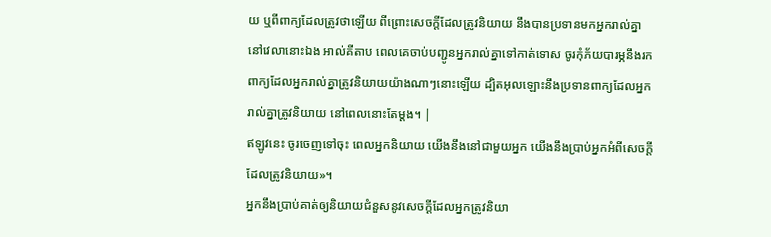យ ឬពីពាក្យដែលត្រូវថាឡើយ ពីព្រោះសេចក្ដីដែលត្រូវនិយាយ នឹងបានប្រទានមកអ្នករាល់គ្នានៅវេលានោះឯង អាល់គីតាប ពេលគេចាប់បញ្ជូនអ្នករាល់គ្នាទៅកាត់ទោស ចូរកុំភ័យបារម្ភនឹងរកពាក្យដែលអ្នករាល់គ្នាត្រូវនិយាយយ៉ាងណាៗនោះឡើយ ដ្បិតអុលឡោះនឹងប្រទានពាក្យដែលអ្នករាល់គ្នាត្រូវនិយាយ នៅពេលនោះតែម្ដង។ |
ឥឡូវនេះ ចូរចេញទៅចុះ ពេលអ្នកនិយាយ យើងនឹងនៅជាមួយអ្នក យើងនឹងប្រាប់អ្នកអំពីសេចក្ដីដែលត្រូវនិយាយ»។
អ្នកនឹងប្រាប់គាត់ឲ្យនិយាយជំនួសនូវសេចក្ដីដែលអ្នកត្រូវនិយា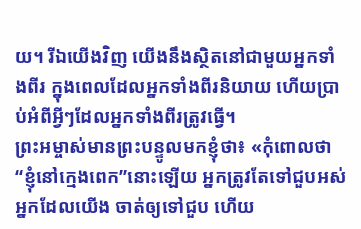យ។ រីឯយើងវិញ យើងនឹងស្ថិតនៅជាមួយអ្នកទាំងពីរ ក្នុងពេលដែលអ្នកទាំងពីរនិយាយ ហើយប្រាប់អំពីអ្វីៗដែលអ្នកទាំងពីរត្រូវធ្វើ។
ព្រះអម្ចាស់មានព្រះបន្ទូលមកខ្ញុំថា៖ «កុំពោលថា“ខ្ញុំនៅក្មេងពេក”នោះឡើយ អ្នកត្រូវតែទៅជួបអស់អ្នកដែលយើង ចាត់ឲ្យទៅជួប ហើយ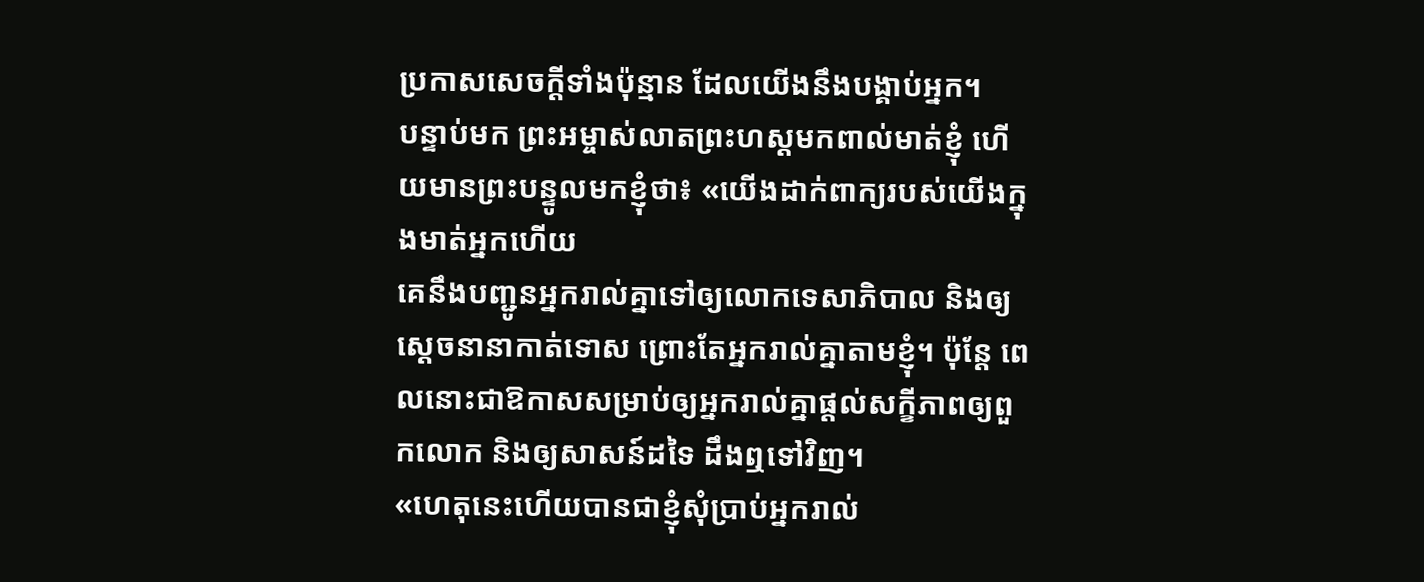ប្រកាសសេចក្ដីទាំងប៉ុន្មាន ដែលយើងនឹងបង្គាប់អ្នក។
បន្ទាប់មក ព្រះអម្ចាស់លាតព្រះហស្ដមកពាល់មាត់ខ្ញុំ ហើយមានព្រះបន្ទូលមកខ្ញុំថា៖ «យើងដាក់ពាក្យរបស់យើងក្នុងមាត់អ្នកហើយ
គេនឹងបញ្ជូនអ្នករាល់គ្នាទៅឲ្យលោកទេសាភិបាល និងឲ្យស្ដេចនានាកាត់ទោស ព្រោះតែអ្នករាល់គ្នាតាមខ្ញុំ។ ប៉ុន្តែ ពេលនោះជាឱកាសសម្រាប់ឲ្យអ្នករាល់គ្នាផ្ដល់សក្ខីភាពឲ្យពួកលោក និងឲ្យសាសន៍ដទៃ ដឹងឮទៅវិញ។
«ហេតុនេះហើយបានជាខ្ញុំសុំប្រាប់អ្នករាល់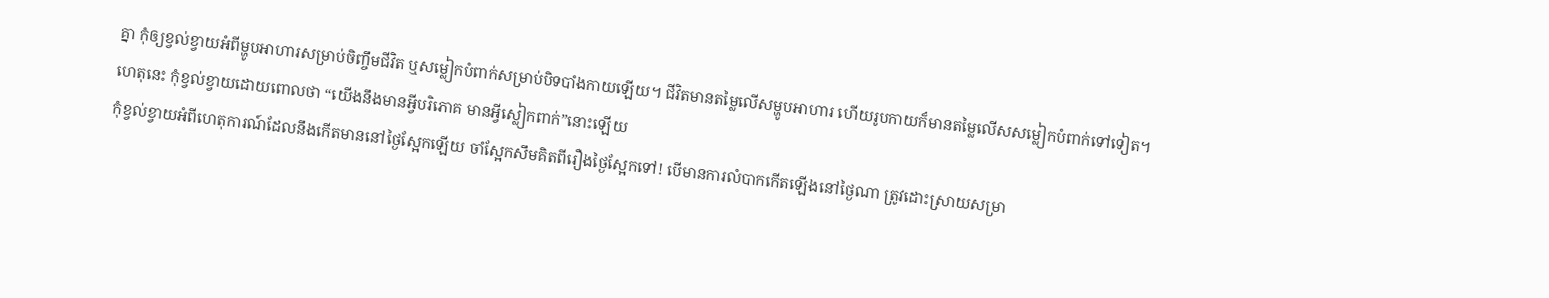គ្នា កុំឲ្យខ្វល់ខ្វាយអំពីម្ហូបអាហារសម្រាប់ចិញ្ចឹមជីវិត ឬសម្លៀកបំពាក់សម្រាប់បិទបាំងកាយឡើយ។ ជីវិតមានតម្លៃលើសម្ហូបអាហារ ហើយរូបកាយក៏មានតម្លៃលើសសម្លៀកបំពាក់ទៅទៀត។
ហេតុនេះ កុំខ្វល់ខ្វាយដោយពោលថា “យើងនឹងមានអ្វីបរិភោគ មានអ្វីស្លៀកពាក់”នោះឡើយ
កុំខ្វល់ខ្វាយអំពីហេតុការណ៍ដែលនឹងកើតមាននៅថ្ងៃស្អែកឡើយ ចាំស្អែកសឹមគិតពីរឿងថ្ងៃស្អែកទៅ! បើមានការលំបាកកើតឡើងនៅថ្ងៃណា ត្រូវដោះស្រាយសម្រា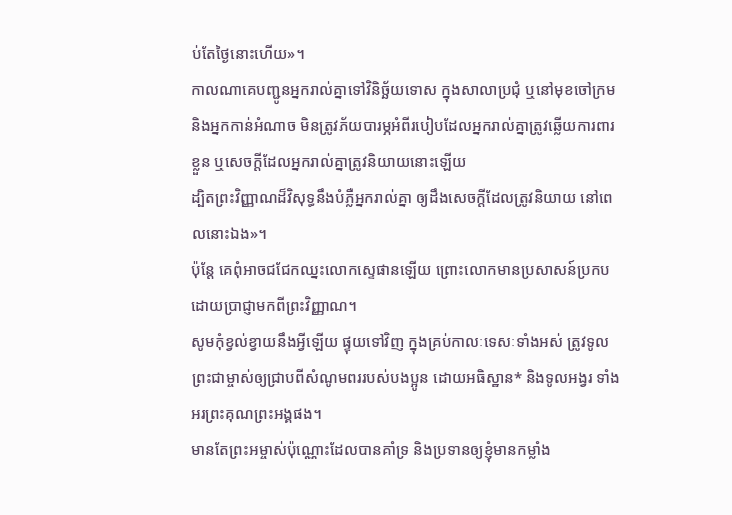ប់តែថ្ងៃនោះហើយ»។
កាលណាគេបញ្ជូនអ្នករាល់គ្នាទៅវិនិច្ឆ័យទោស ក្នុងសាលាប្រជុំ ឬនៅមុខចៅក្រម និងអ្នកកាន់អំណាច មិនត្រូវភ័យបារម្ភអំពីរបៀបដែលអ្នករាល់គ្នាត្រូវឆ្លើយការពារខ្លួន ឬសេចក្ដីដែលអ្នករាល់គ្នាត្រូវនិយាយនោះឡើយ
ដ្បិតព្រះវិញ្ញាណដ៏វិសុទ្ធនឹងបំភ្លឺអ្នករាល់គ្នា ឲ្យដឹងសេចក្ដីដែលត្រូវនិយាយ នៅពេលនោះឯង»។
ប៉ុន្តែ គេពុំអាចជជែកឈ្នះលោកស្ទេផានឡើយ ព្រោះលោកមានប្រសាសន៍ប្រកបដោយប្រាជ្ញាមកពីព្រះវិញ្ញាណ។
សូមកុំខ្វល់ខ្វាយនឹងអ្វីឡើយ ផ្ទុយទៅវិញ ក្នុងគ្រប់កាលៈទេសៈទាំងអស់ ត្រូវទូលព្រះជាម្ចាស់ឲ្យជ្រាបពីសំណូមពររបស់បងប្អូន ដោយអធិស្ឋាន* និងទូលអង្វរ ទាំងអរព្រះគុណព្រះអង្គផង។
មានតែព្រះអម្ចាស់ប៉ុណ្ណោះដែលបានគាំទ្រ និងប្រទានឲ្យខ្ញុំមានកម្លាំង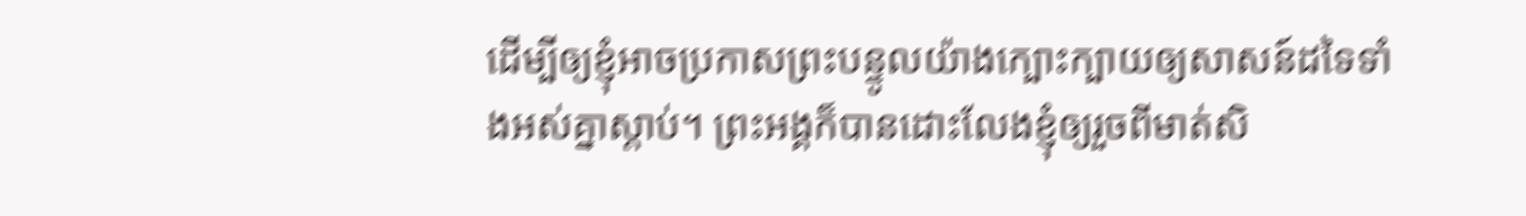ដើម្បីឲ្យខ្ញុំអាចប្រកាសព្រះបន្ទូលយ៉ាងក្បោះក្បាយឲ្យសាសន៍ដទៃទាំងអស់គ្នាស្ដាប់។ ព្រះអង្គក៏បានដោះលែងខ្ញុំឲ្យរួចពីមាត់សិ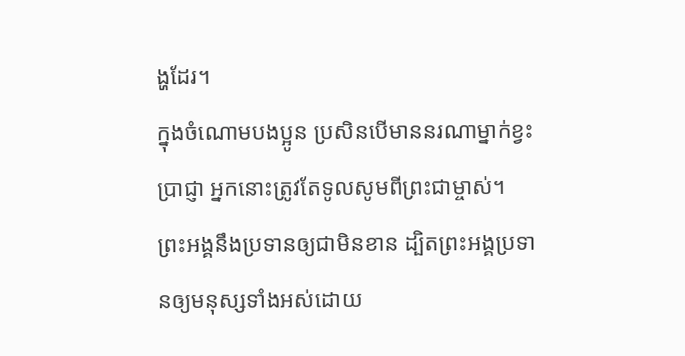ង្ហដែរ។
ក្នុងចំណោមបងប្អូន ប្រសិនបើមាននរណាម្នាក់ខ្វះប្រាជ្ញា អ្នកនោះត្រូវតែទូលសូមពីព្រះជាម្ចាស់។ ព្រះអង្គនឹងប្រទានឲ្យជាមិនខាន ដ្បិតព្រះអង្គប្រទានឲ្យមនុស្សទាំងអស់ដោយ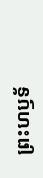ព្រះហឫទ័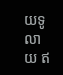យទូលាយ ឥ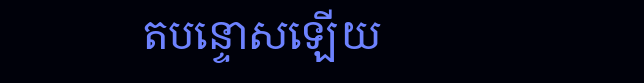តបន្ទោសឡើយ